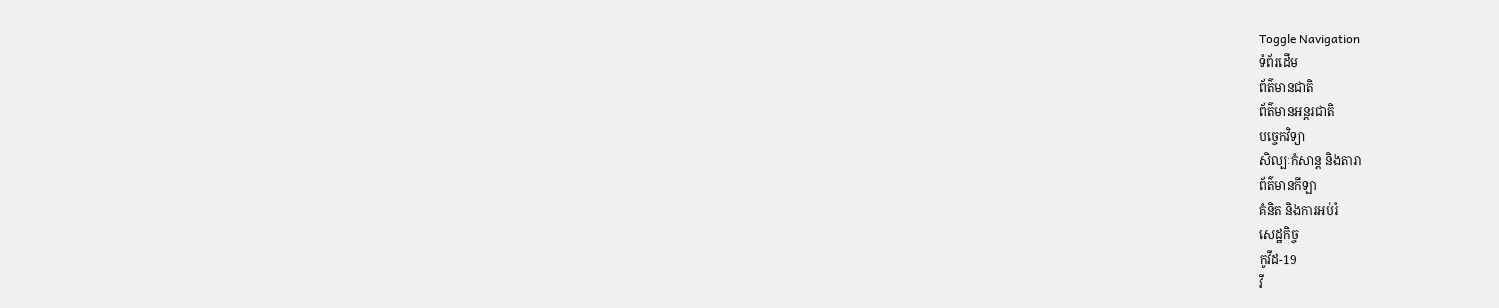Toggle Navigation
ទំព័រដើម
ព័ត៌មានជាតិ
ព័ត៌មានអន្តរជាតិ
បច្ចេកវិទ្យា
សិល្បៈកំសាន្ត និងតារា
ព័ត៌មានកីឡា
គំនិត និងការអប់រំ
សេដ្ឋកិច្ច
កូវីដ-19
វី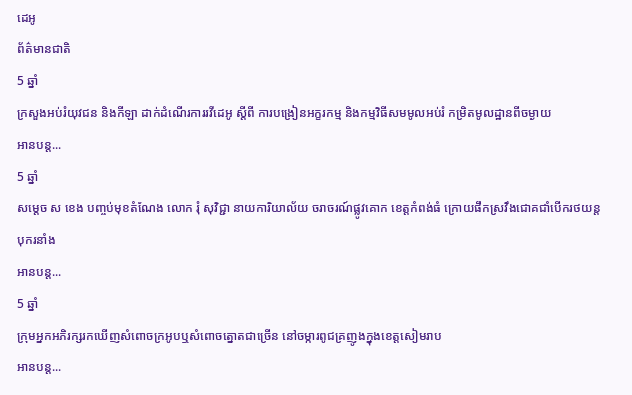ដេអូ
ព័ត៌មានជាតិ
5 ឆ្នាំ
ក្រសួងអប់រំយុវជន និងកីឡា ដាក់ដំណើរការរវីដេអូ ស្តីពី ការបង្រៀនអក្ខរកម្ម និងកម្មវិធីសមមូលអប់រំ កម្រិតមូលដ្ឋានពីចម្ងាយ
អានបន្ត...
5 ឆ្នាំ
សម្ដេច ស ខេង បញ្ចប់មុខតំណែង លោក រុំ សុវិជ្ជា នាយការិយាល័យ ចរាចរណ៍ផ្លូវគោក ខេត្តកំពង់ធំ ក្រោយផឹកស្រវឹងជោគជាំបើករថយន្តបុករនាំង
អានបន្ត...
5 ឆ្នាំ
ក្រុមអ្នកអភិរក្សរកឃើញសំពោចក្រអូបឬសំពោចត្នោតជាច្រើន នៅចម្ការពូជគ្រញូងក្នុងខេត្តសៀមរាប
អានបន្ត...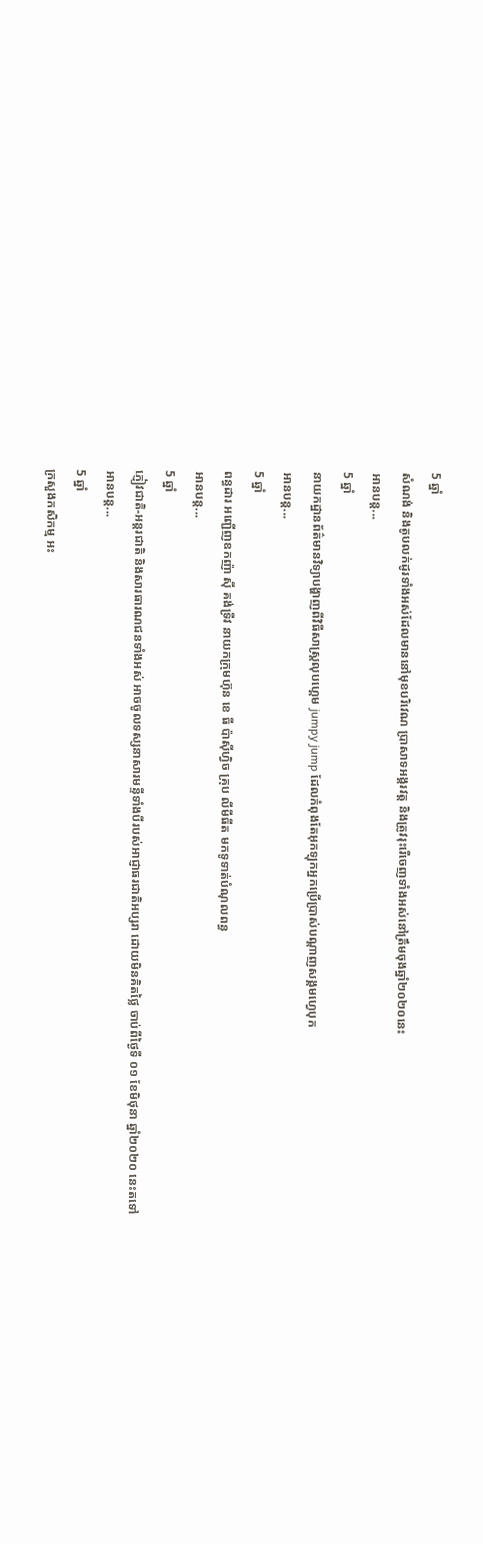5 ឆ្នាំ
សំណង់ និងតូបលក់ដូរទាំងអស់ដែលមាននៅមុខបរិវេណ ប្រាសាទអង្គរវត្ត និងត្រូវរុះរើចេញទាំងអស់នៅត្រឹមចុងឆ្នាំ២០២០នេះ
អានបន្ត...
5 ឆ្នាំ
នាយកដ្ឋានព័ត៌មានវិទ្យាបង្ហាញពីវិធីសាស្ត្រលុបហ្គេម jumpy jump ដែលកំពុងតែអុកឡុកអ្នកប្រើប្រាស់បណ្ដាញសង្គមហ្វេបុក
អានបន្ត...
5 ឆ្នាំ
ពន្ធដារ អញ្ជើញឧកញ៉ា ស៊ី គង់ទ្រីវ នាយកក្រុមហ៊ុន ខេ ធី ប៉ាស៊ីហ្វិច គ្រុប លីមីធីត មកទូទាត់បំណុលពន្ធ
អានបន្ត...
5 ឆ្នាំ
ភ្ញៀវជាតិ-អន្តរជាតិ និងសារធារណជនទាំងអស់ អាចចូលទស្សនាសារមន្ទីទាំងបីរបស់អាជ្ញាធរជាតិអប្សរា ដោយមិនគិតថ្លៃ ចាប់ពីថ្ងៃទី ០១ ខែមិថុនា ឆ្នាំ២០២០ នេះតទៅ
អានបន្ត...
5 ឆ្នាំ
ក្រសួងកសិកម្ម អះ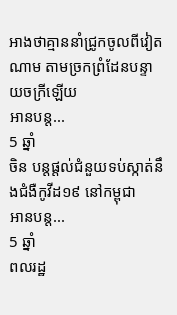អាងថាគ្មាននាំជ្រូកចូលពីវៀតណាម តាមច្រកព្រំដែនបន្ទាយចក្រីឡើយ
អានបន្ត...
5 ឆ្នាំ
ចិន បន្តផ្តល់ជំនួយទប់ស្កាត់នឹងជំងឺកូវីដ១៩ នៅកម្ពុជា
អានបន្ត...
5 ឆ្នាំ
ពលរដ្ឋ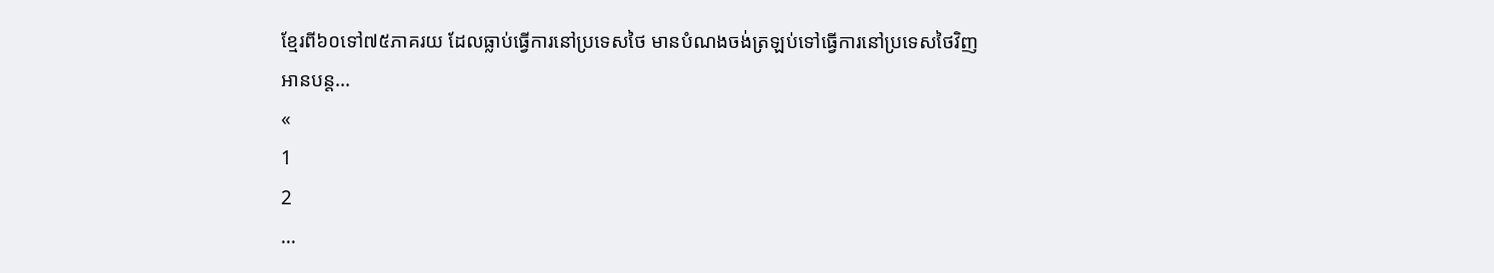ខ្មែរពី៦០ទៅ៧៥ភាគរយ ដែលធ្លាប់ធ្វើការនៅប្រទេសថៃ មានបំណងចង់ត្រឡប់ទៅធ្វើការនៅប្រទេសថៃវិញ
អានបន្ត...
«
1
2
...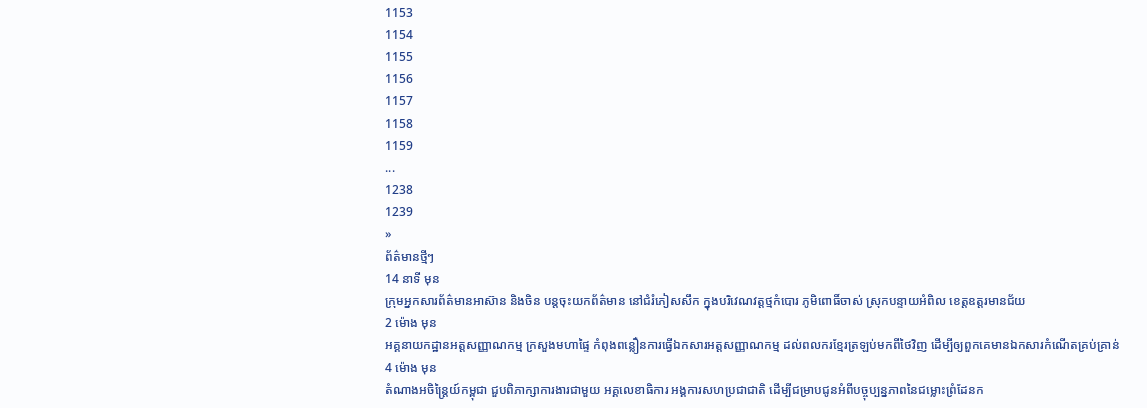1153
1154
1155
1156
1157
1158
1159
...
1238
1239
»
ព័ត៌មានថ្មីៗ
14 នាទី មុន
ក្រុមអ្នកសារព័ត៌មានអាស៊ាន និងចិន បន្តចុះយកព័ត៌មាន នៅជំរំភៀសសឹក ក្នុងបរិវេណវត្តថ្មកំបោរ ភូមិពោធិ៍ចាស់ ស្រុកបន្ទាយអំពិល ខេត្តឧត្តរមានជ័យ
2 ម៉ោង មុន
អគ្គនាយកដ្ឋានអត្តសញ្ញាណកម្ម ក្រសួងមហាផ្ទៃ កំពុងពន្លឿនការធ្វើឯកសារអត្តសញ្ញាណកម្ម ដល់ពលករខ្មែរត្រឡប់មកពីថៃវិញ ដើម្បីឲ្យពួកគេមានឯកសារកំណើតគ្រប់គ្រាន់
4 ម៉ោង មុន
តំណាងអចិន្ត្រៃយ៍កម្ពុជា ជួបពិភាក្សាការងារជាមួយ អគ្គលេខាធិការ អង្គការសហប្រជាជាតិ ដើម្បីជម្រាបជូនអំពីបច្ចុប្បន្នភាពនៃជម្លោះព្រំដែនក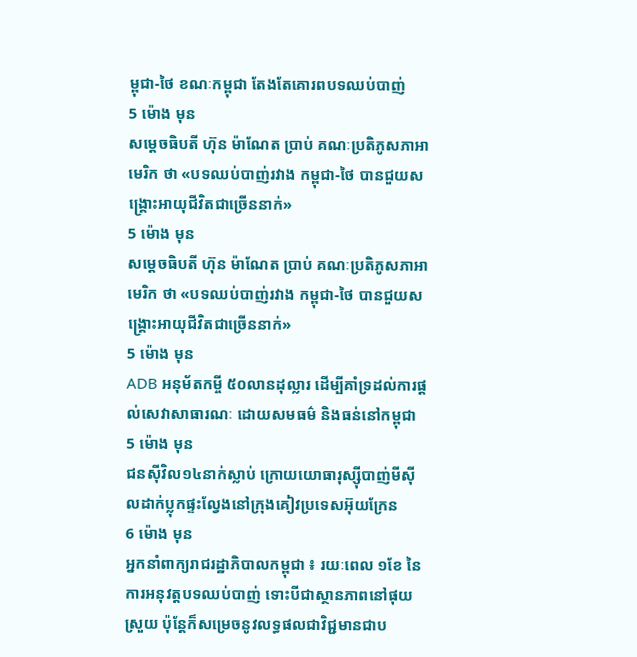ម្ពុជា-ថៃ ខណៈកម្ពុជា តែងតែគោរពបទឈប់បាញ់
5 ម៉ោង មុន
សម្ដេចធិបតី ហ៊ុន ម៉ាណែត ប្រាប់ គណៈប្រតិភូសភាអាមេរិក ថា «បទឈប់បាញ់រវាង កម្ពុជា-ថៃ បានជួយសង្រ្គោះអាយុជីវិតជាច្រើននាក់»
5 ម៉ោង មុន
សម្ដេចធិបតី ហ៊ុន ម៉ាណែត ប្រាប់ គណៈប្រតិភូសភាអាមេរិក ថា «បទឈប់បាញ់រវាង កម្ពុជា-ថៃ បានជួយសង្រ្គោះអាយុជីវិតជាច្រើននាក់»
5 ម៉ោង មុន
ADB អនុម័តកម្ចី ៥០លានដុល្លារ ដើម្បីគាំទ្រដល់ការផ្តល់សេវាសាធារណៈ ដោយសមធម៌ និងធន់នៅកម្ពុជា
5 ម៉ោង មុន
ជនស៊ីវិល១៤នាក់ស្លាប់ ក្រោយយោធារុស្ស៊ីបាញ់មីស៊ីលដាក់ប្លុកផ្ទះល្វែងនៅក្រុងគៀវប្រទេសអ៊ុយក្រែន
6 ម៉ោង មុន
អ្នកនាំពាក្យរាជរដ្ឋាភិបាលកម្ពុជា ៖ រយៈពេល ១ខែ នៃការអនុវត្តបទឈប់បាញ់ ទោះបីជាស្ថានភាពនៅផុយស្រួយ ប៉ុន្តែក៏សម្រេចនូវលទ្ធផលជាវិជ្ជមានជាប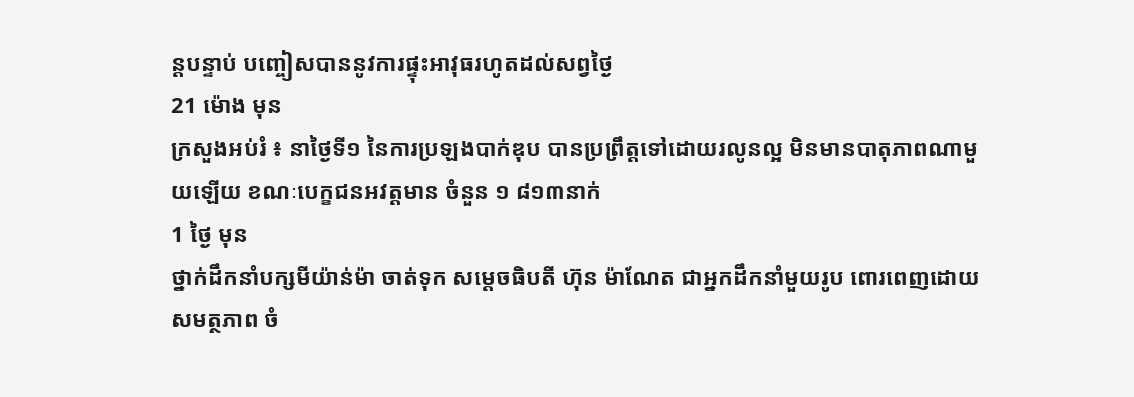ន្តបន្ទាប់ បញ្ចៀសបាននូវការផ្ទុះអាវុធរហូតដល់សព្វថ្ងៃ
21 ម៉ោង មុន
ក្រសួងអប់រំ ៖ នាថ្ងៃទី១ នៃការប្រឡងបាក់ឌុប បានប្រព្រឹត្តទៅដោយរលូនល្អ មិនមានបាតុភាពណាមួយឡើយ ខណៈបេក្ខជនអវត្តមាន ចំនួន ១ ៨១៣នាក់
1 ថ្ងៃ មុន
ថ្នាក់ដឹកនាំបក្សមីយ៉ាន់ម៉ា ចាត់ទុក សម្ដេចធិបតី ហ៊ុន ម៉ាណែត ជាអ្នកដឹកនាំមួយរូប ពោរពេញដោយសមត្ថភាព ចំ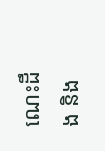ណេះដឹង និង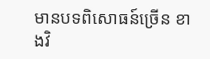មានបទពិសោធន៍ច្រើន ខាងវិ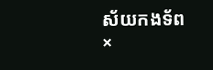ស័យកងទ័ព
×